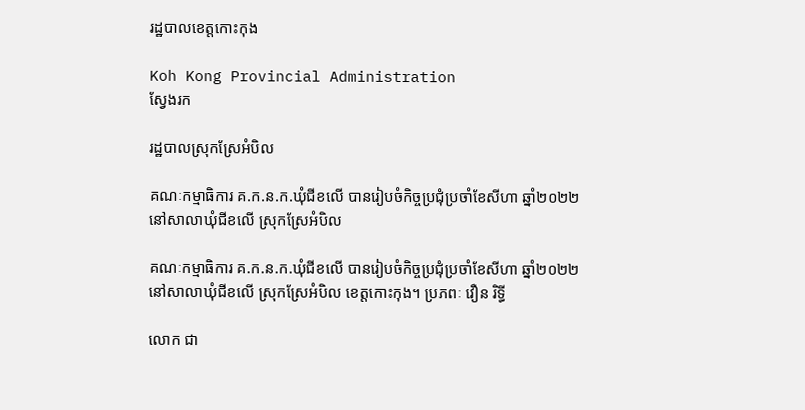រដ្ឋបាលខេត្តកោះកុង

Koh Kong Provincial Administration
ស្វែងរក

រដ្ឋបាលស្រុកស្រែអំបិល

គណៈកម្មាធិការ គ.ក.ន.ក.ឃុំជីខលើ បានរៀបចំកិច្ចប្រជុំប្រចាំខែសីហា ឆ្នាំ២០២២ នៅសាលាឃុំជីខលើ ស្រុកស្រែអំបិល

គណៈកម្មាធិការ គ.ក.ន.ក.ឃុំជីខលើ បានរៀបចំកិច្ចប្រជុំប្រចាំខែសីហា ឆ្នាំ២០២២ នៅសាលាឃុំជីខលើ ស្រុកស្រែអំបិល ខេត្តកោះកុង។ ប្រភពៈ វឿន រិទ្ធី

លោក ជា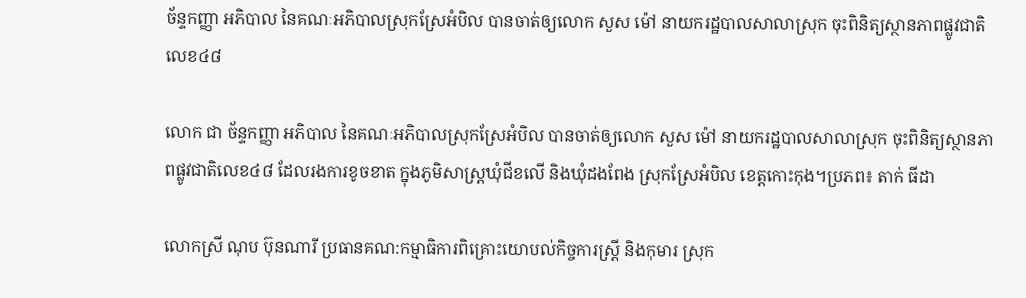ច័ន្ទកញ្ញា អភិបាល នៃគណៈអភិបាលស្រុកស្រែអំបិល បានចាត់ឲ្យលោក សួស ម៉ៅ នាយករដ្ឋបាលសាលាស្រុក ចុះពិនិត្យស្ថានភាពផ្លូវជាតិលេខ៤៨

លោក ជា ច័ន្ទកញ្ញា អភិបាល នៃគណៈអភិបាលស្រុកស្រែអំបិល បានចាត់ឲ្យលោក សួស ម៉ៅ នាយករដ្ឋបាលសាលាស្រុក ចុះពិនិត្យស្ថានភាពផ្លូវជាតិលេខ៤៨ ដែលរងការខូចខាត ក្នុងភូមិសាស្ត្រឃុំជីខលើ និងឃុំដងពែង ស្រុកស្រែអំបិល ខេត្តកោះកុង។ប្រភព៖ តាក់ ធីដា

លោកស្រី ណុប ប៊ុនណារី ប្រធានគណ:កម្មាធិការពិគ្រោះយោបល់កិច្ចការស្រ្តី និងកុមារ ស្រុក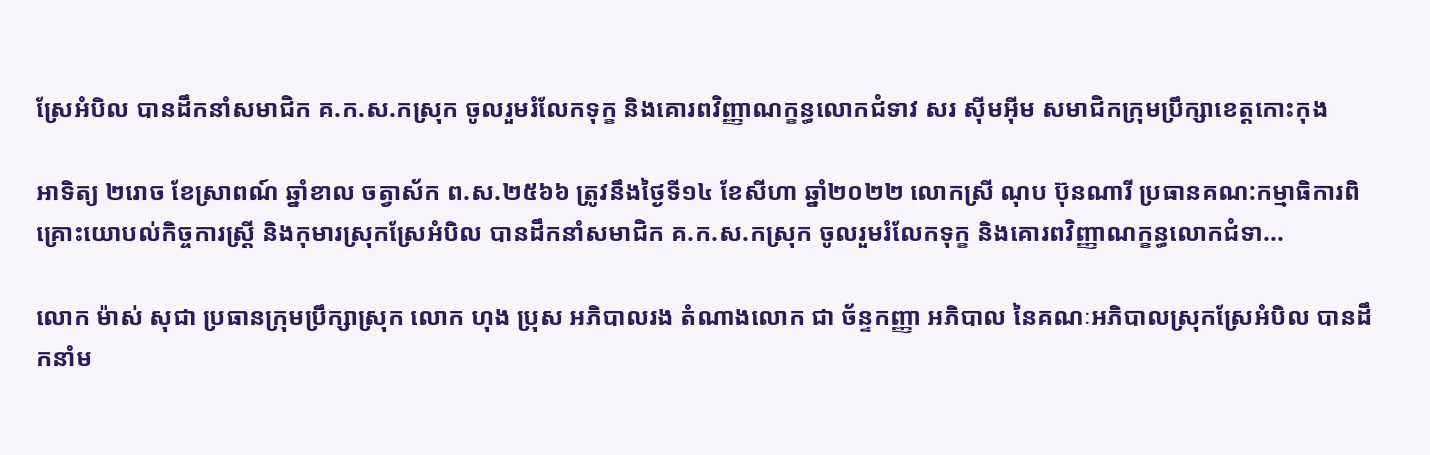ស្រែអំបិល បានដឹកនាំសមាជិក គ.ក.ស.កស្រុក ចូលរួមរំលែកទុក្ខ និងគោរពវិញ្ញាណក្ខន្ធលោកជំទាវ សរ ស៊ីមអ៊ីម សមាជិកក្រុមប្រឹក្សាខេត្តកោះកុង

អាទិត្យ ២រោច ខែស្រាពណ៍ ឆ្នាំខាល ចត្វាស័ក ព.ស.២៥៦៦ ត្រូវនឹងថ្ងៃទី១៤ ខែសីហា ឆ្នាំ២០២២ លោកស្រី ណុប ប៊ុនណារី ប្រធានគណ:កម្មាធិការពិគ្រោះយោបល់កិច្ចការស្រ្តី និងកុមារស្រុកស្រែអំបិល បានដឹកនាំសមាជិក គ.ក.ស.កស្រុក ចូលរួមរំលែកទុក្ខ និងគោរពវិញ្ញាណក្ខន្ធលោកជំទា...

លោក ម៉ាស់ សុជា ប្រធានក្រុមប្រឹក្សាស្រុក លោក ហុង ប្រុស អភិបាលរង តំណាងលោក ជា ច័ន្ទកញ្ញា អភិបាល នៃគណៈអភិបាលស្រុកស្រែអំបិល បានដឹកនាំម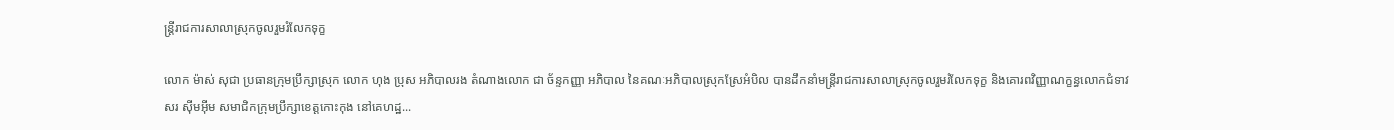ន្ត្រីរាជការសាលាស្រុកចូលរួមរំលែកទុក្ខ

លោក ម៉ាស់ សុជា ប្រធានក្រុមប្រឹក្សាស្រុក លោក ហុង ប្រុស អភិបាលរង តំណាងលោក ជា ច័ន្ទកញ្ញា អភិបាល នៃគណៈអភិបាលស្រុកស្រែអំបិល បានដឹកនាំមន្ត្រីរាជការសាលាស្រុកចូលរួមរំលែកទុក្ខ និងគោរពវិញ្ញាណក្ខន្ធលោកជំទាវ សរ ស៊ីមអ៊ីម សមាជិកក្រុមប្រឹក្សាខេត្តកោះកុង នៅគេហដ្ឋ...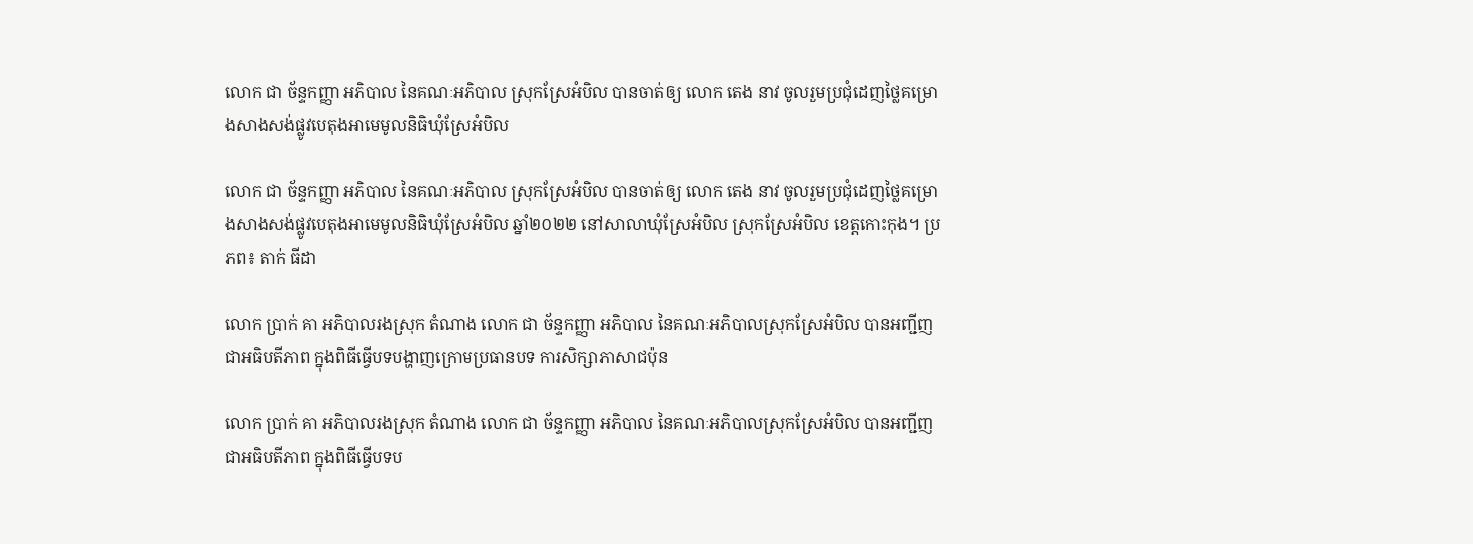លោក ជា ច័ន្ទកញ្ញា អភិបាល នៃគណៈអភិបាល ស្រុកស្រែអំបិល បានចាត់ឲ្យ លោក តេង នាវ ចូលរួមប្រជុំដេញថ្លៃគម្រោងសាងសង់ផ្លូវបេតុងអាមេមូលនិធិឃុំស្រែអំបិល

លោក ជា ច័ន្ទកញ្ញា អភិបាល នៃគណៈអភិបាល ស្រុកស្រែអំបិល បានចាត់ឲ្យ លោក តេង នាវ ចូលរួមប្រជុំដេញថ្លៃគម្រោងសាងសង់ផ្លូវបេតុងអាមេមូលនិធិឃុំស្រែអំបិល ឆ្នាំ២០២២ នៅសាលាឃុំស្រែអំបិល ស្រុកស្រែអំបិល ខេត្តកោះកុង។ ប្រភព៖ តាក់ ធីដា

លោក ប្រាក់ គា អភិបាលរងស្រុក តំណាង លោក ជា ច័ន្ទកញ្ញា អភិបាល នៃគណៈអភិបាលស្រុកស្រែអំបិល បានអញ្ជីញជាអធិបតីភាព ក្នុងពិធីធ្វើបទបង្ហាញក្រោមប្រធានបទ ការសិក្សាភាសាជប៉ុន

លោក ប្រាក់ គា អភិបាលរងស្រុក តំណាង លោក ជា ច័ន្ទកញ្ញា អភិបាល នៃគណៈអភិបាលស្រុកស្រែអំបិល បានអញ្ជីញជាអធិបតីភាព ក្នុងពិធីធ្វើបទប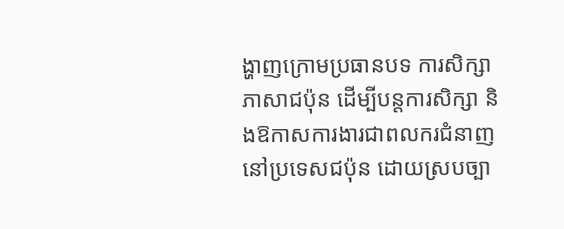ង្ហាញក្រោមប្រធានបទ ការសិក្សាភាសាជប៉ុន ដើម្បីបន្តការសិក្សា និងឱកាសការងារជាពលករជំនាញនៅប្រទេសជប៉ុន ដោយស្របច្បា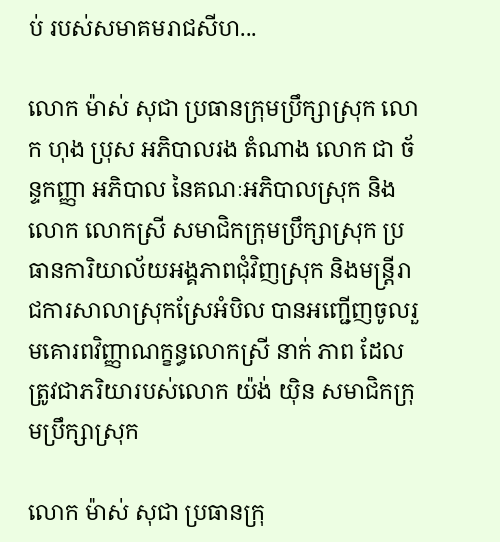ប់ របស់សមាគមរាជសីហ...

លោក ម៉ាស់ សុជា ប្រធានក្រុមប្រឹក្សាស្រុក លោក ហុង ប្រុស អភិបាលរង តំណាង លោក ជា ច័ន្ទកញ្ញា អភិបាល នៃគណៈអភិបាលស្រុក និងលោក លោកស្រី សមាជិកក្រុមប្រឹក្សាស្រុក ប្រធានការិយាល័យអង្គភាពជុំវិញស្រុក និងមន្ត្រីរាជការសាលាស្រុកស្រែអំបិល បានអញ្ជើញចូលរួមគោរពវិញ្ញាណក្ខន្ធលោកស្រី នាក់ ភាព ដែលត្រូវជាភរិយារបស់លោក យ៉ង់ យ៉ិន សមាជិកក្រុមប្រឹក្សាស្រុក

លោក ម៉ាស់ សុជា ប្រធានក្រុ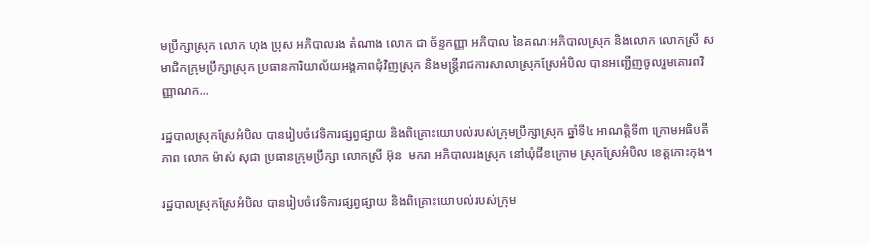មប្រឹក្សាស្រុក លោក ហុង ប្រុស អភិបាលរង តំណាង លោក ជា ច័ន្ទកញ្ញា អភិបាល នៃគណៈអភិបាលស្រុក និងលោក លោកស្រី សមាជិកក្រុមប្រឹក្សាស្រុក ប្រធានការិយាល័យអង្គភាពជុំវិញស្រុក និងមន្ត្រីរាជការសាលាស្រុកស្រែអំបិល បានអញ្ជើញចូលរួមគោរពវិញ្ញាណក...

រដ្ឋបាលស្រុកស្រែអំបិល បានរៀបចំវេទិការផ្សព្វផ្សាយ និងពិគ្រោះយោបល់របស់ក្រុមប្រឹក្សាស្រុក ឆ្នាំទី៤ អាណត្តិទី៣ ក្រោមអធិបតីភាព លោក ម៉ាស់ សុជា ប្រធានក្រុមប្រឹក្សា លោកស្រី អ៊ុន  មករា អភិបាលរងស្រុក នៅឃុំជីខក្រោម ស្រុកស្រែអំបិល ខេត្តកោះកុង។

រដ្ឋបាលស្រុកស្រែអំបិល បានរៀបចំវេទិការផ្សព្វផ្សាយ និងពិគ្រោះយោបល់របស់ក្រុម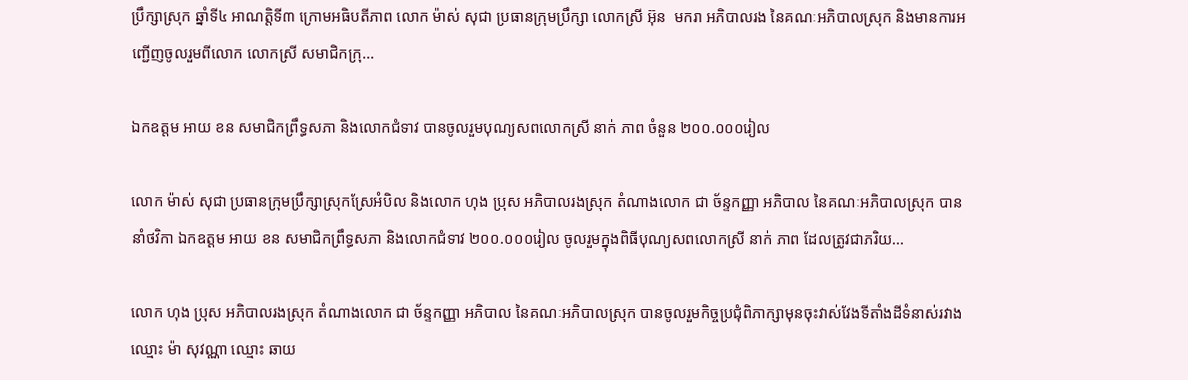ប្រឹក្សាស្រុក ឆ្នាំទី៤ អាណត្តិទី៣ ក្រោមអធិបតីភាព លោក ម៉ាស់ សុជា ប្រធានក្រុមប្រឹក្សា លោកស្រី អ៊ុន  មករា អភិបាលរង នៃគណៈអភិបាលស្រុក និងមានការអញ្ជើញចូលរួមពីលោក លោកស្រី សមាជិកក្រុ...

ឯកឧត្តម អាយ ខន សមាជិកព្រឹទ្ធសភា និងលោកជំទាវ បានចូលរួមបុណ្យសពលោកស្រី នាក់ ភាព ចំនួន ២០០.០០០រៀល

លោក ម៉ាស់ សុជា ប្រធានក្រុមប្រឹក្សាស្រុកស្រែអំបិល និងលោក ហុង ប្រុស អភិបាលរងស្រុក តំណាងលោក ជា ច័ន្ទកញ្ញា អភិបាល នៃគណៈអភិបាលស្រុក បាននាំថវិកា ឯកឧត្តម អាយ ខន សមាជិកព្រឹទ្ធសភា និងលោកជំទាវ ២០០.០០០រៀល ចូលរួមក្នុងពិធីបុណ្យសពលោកស្រី នាក់ ភាព ដែលត្រូវជាភរិយ...

លោក ហុង ប្រុស អភិបាលរងស្រុក តំណាងលោក ជា ច័ន្ទកញ្ញា អភិបាល នៃគណៈអភិបាលស្រុក បានចូលរួមកិច្ចប្រជុំពិភាក្សាមុនចុះវាស់វែងទីតាំងដីទំនាស់រវាងឈ្មោះ ម៉ា សុវណ្ណា ឈ្មោះ ឆាយ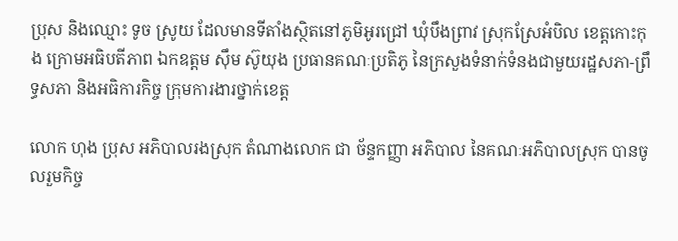ប្រុស និងឈ្មោះ ទូច ស្រូយ ដែលមានទីតាំងស្ថិតនៅភូមិអូរជ្រៅ ឃុំបឹងព្រាវ ស្រុកស្រែអំបិល ខេត្តកោះកុង ក្រោមអធិបតីភាព ឯកឧត្តម ស៊ឹម ស៊ូយុង ប្រធានគណៈប្រតិភូ នៃក្រសួងទំនាក់ទំនងជាមួយរដ្ឋសភា-ព្រឹទ្ធសភា និងអធិការកិច្ច ក្រុមការងារថ្នាក់ខេត្ត

លោក ហុង ប្រុស អភិបាលរងស្រុក តំណាងលោក ជា ច័ន្ទកញ្ញា អភិបាល នៃគណៈអភិបាលស្រុក បានចូលរួមកិច្ច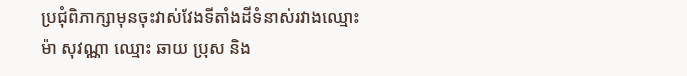ប្រជុំពិភាក្សាមុនចុះវាស់វែងទីតាំងដីទំនាស់រវាងឈ្មោះ ម៉ា សុវណ្ណា ឈ្មោះ ឆាយ ប្រុស និង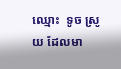ឈ្មោះ  ទូច ស្រូយ ដែលមា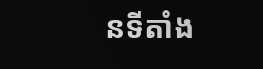នទីតាំង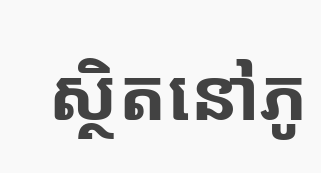ស្ថិតនៅភូ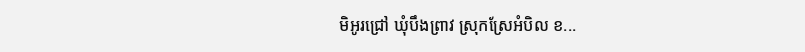មិអូរជ្រៅ ឃុំបឹងព្រាវ ស្រុកស្រែអំបិល ខ...